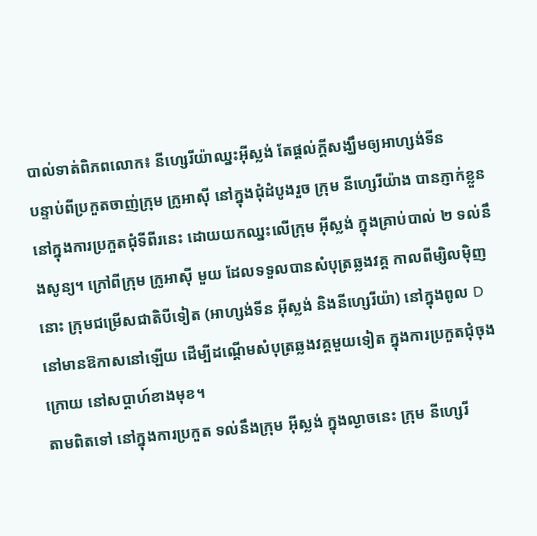បាល់ទាត់ពិភពលោក៖ នីហ្សេរីយ៉ាឈ្នះអ៊ីស្លង់ តែផ្ដល់ក្ដីសង្ឃឹមឲ្យអាហ្សង់ទីន
បន្ទាប់ពីប្រកួតចាញ់ក្រុម ក្រូអាស៊ី នៅក្នុងជុំដំបូងរួច ក្រុម នីហ្សេរីយ៉ាង បានភ្ញាក់ខ្លួន នៅក្នុងការប្រកួតជុំទីពីរនេះ ដោយយកឈ្នះលើក្រុម អ៊ីស្លង់ ក្នុងគ្រាប់បាល់ ២ ទល់នឹងសូន្យ។ ក្រៅពីក្រុម ក្រូអាស៊ី មួយ ដែលទទួលបានសំបុត្រឆ្លងវគ្គ កាលពីម្សិលម៉ិញនោះ ក្រុមជម្រើសជាតិបីទៀត (អាហ្សង់ទីន អ៊ីស្លង់ និងនីហ្សេរីយ៉ា) នៅក្នុងពូល D នៅមានឱកាសនៅឡើយ ដើម្បីដណ្ដើមសំបុត្រឆ្លងវគ្គមួយទៀត ក្នុងការប្រកួតជុំចុងក្រោយ នៅសប្ដាហ៍ខាងមុខ។
តាមពិតទៅ នៅក្នុងការប្រកួត ទល់នឹងក្រុម អ៊ីស្លង់ ក្នុងល្ងាចនេះ ក្រុម នីហ្សេរី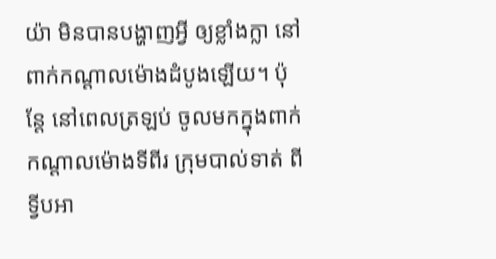យ៉ា មិនបានបង្ហាញអ្វី ឲ្យខ្លាំងក្លា នៅពាក់កណ្ដាលម៉ោងដំបូងឡើយ។ ប៉ុន្តែ នៅពេលត្រឡប់ ចូលមកក្នុងពាក់កណ្ដាលម៉ោងទីពីរ ក្រុមបាល់ទាត់ ពីទ្វីបអា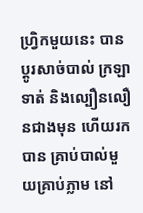ហ្វ្រិកមួយនេះ បានប្ដូរសាច់បាល់ ក្រឡាទាត់ និងល្បឿនលឿនជាងមុន ហើយរកបាន គ្រាប់បាល់មួយគ្រាប់ភ្លាម នៅ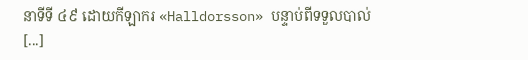នាទីទី ៤៩ ដោយកីឡាករ «Halldorsson» បន្ទាប់ពីទទួលបាល់ [...]